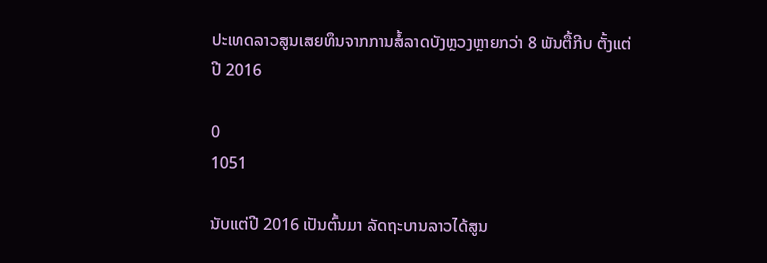ປະເທດລາວສູນເສຍທຶນຈາກການສໍ້ລາດບັງຫຼວງຫຼາຍກວ່າ 8 ພັນຕື້ກີບ ຕັ້ງແຕ່ປີ 2016

0
1051

ນັບແຕ່ປີ 2016 ເປັນຕົ້ນມາ ລັດຖະບານລາວໄດ້ສູນ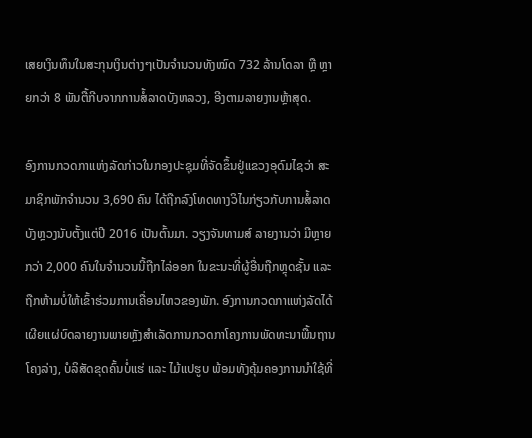ເສຍເງິນທຶນໃນສະກຸນເງິນຕ່າງໆເປັນຈໍານວນທັງໝົດ 732 ລ້ານໂດລາ ຫຼື ຫຼາຍກວ່າ 8 ພັນຕື້ກີບຈາກການສໍ້ລາດບັງຫລວງ, ອີງຕາມລາຍງານຫຼ້າສຸດ.

ອົງການກວດກາແຫ່ງລັດກ່າວໃນກອງປະຊຸມທີ່ຈັດຂຶ້ນຢູ່ແຂວງອຸດົມໄຊວ່າ ສະມາຊິກພັກຈໍານວນ 3,690 ຄົນ ໄດ້ຖືກລົງໂທດທາງວິໄນກ່ຽວກັບການສໍ້ລາດບັງຫຼວງນັບຕັ້ງແຕ່ປີ 2016 ເປັນຕົ້ນມາ. ວຽງຈັນທາມສ໌ ລາຍງານວ່າ ມີຫຼາຍກວ່າ 2,000 ຄົນໃນຈຳນວນນີ້ຖືກໄລ່ອອກ ໃນຂະນະທີ່ຜູ້ອື່ນຖືກຫຼຸດຊັ້ນ ແລະ ຖືກຫ້າມບໍ່ໃຫ້ເຂົ້າຮ່ວມການເຄື່ອນໄຫວຂອງພັກ. ອົງການກວດກາແຫ່ງລັດໄດ້ເຜີຍແຜ່ບົດລາຍງານພາຍຫຼັງສຳເລັດການກວດກາໂຄງການພັດທະນາພື້ນຖານໂຄງລ່າງ, ບໍລິສັດຂຸດຄົ້ນບໍ່ແຮ່ ແລະ ໄມ້ແປຮູບ ພ້ອມທັງຄຸ້ມຄອງການນຳໃຊ້ທີ່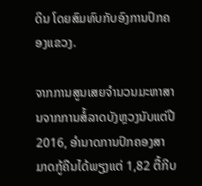ດິນ ໂດຍສົມທົບກັບອົງການປົກຄອງແຂວງ.

ຈາກການສູນເສຍຈຳນວນມະຫາສານຈາກການສໍ້ລາດບັງຫຼວງນັບແຕ່ປີ 2016, ອຳນາດການປົກຄອງສາມາດກູ້ຄືນໄດ້ພຽງແຕ່ 1,82 ຕື້ກີບ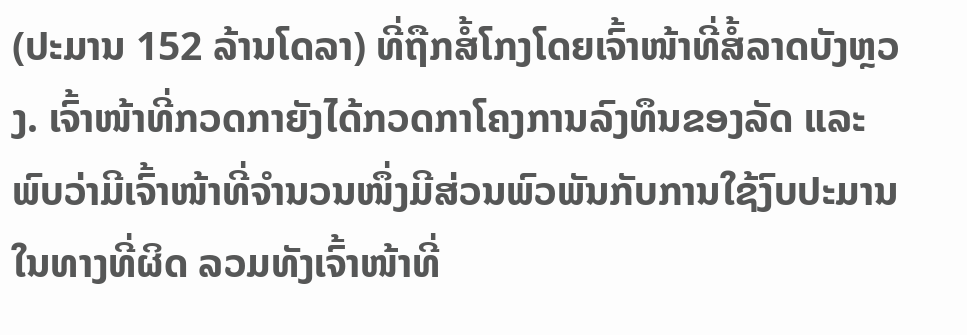(ປະມານ 152 ລ້ານໂດລາ) ທີ່ຖືກສໍ້ໂກງໂດຍເຈົ້າໜ້າທີ່ສໍ້ລາດບັງຫຼວງ. ເຈົ້າໜ້າທີ່ກວດກາຍັງໄດ້ກວດກາໂຄງການລົງທຶນຂອງລັດ ແລະ ພົບວ່າມີເຈົ້າໜ້າທີ່ຈໍານວນໜຶ່ງມີສ່ວນພົວພັນກັບການໃຊ້ງົບປະມານໃນທາງທີ່ຜິດ ລວມທັງເຈົ້າໜ້າທີ່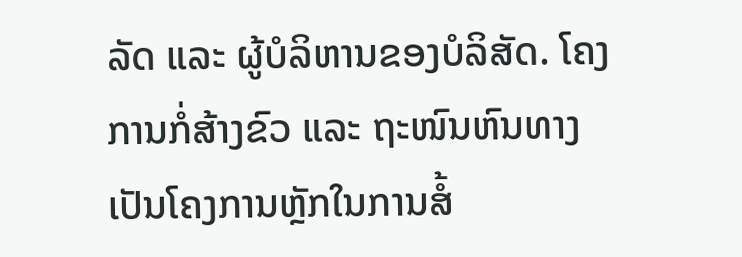ລັດ ແລະ ຜູ້ບໍລິຫານຂອງບໍລິສັດ. ໂຄງການກໍ່ສ້າງຂົວ ແລະ ຖະໜົນຫົນທາງເປັນໂຄງການຫຼັກໃນການສໍ້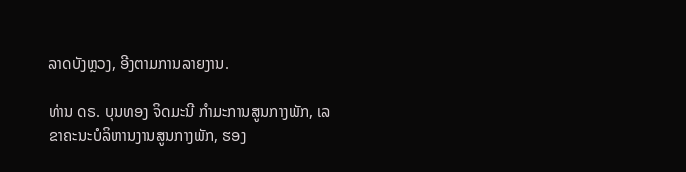ລາດບັງຫຼວງ, ອີງຕາມການລາຍງານ.

ທ່ານ ດຣ. ບຸນທອງ ຈິດມະນີ ກຳມະການສູນກາງພັກ, ເລຂາຄະນະບໍລິຫານງານສູນກາງພັກ, ຮອງ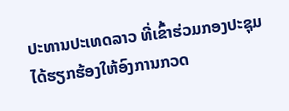ປະທານປະເທດລາວ ທີ່ເຂົ້າຮ່ວມກອງປະຊຸມ ໄດ້ຮຽກຮ້ອງໃຫ້ອົງການກວດ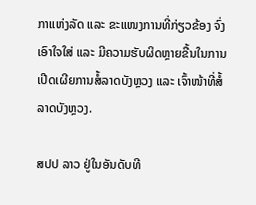ກາແຫ່ງລັດ ແລະ ຂະແໜງການທີ່ກ່ຽວຂ້ອງ ຈົ່ງເອົາໃຈໃສ່ ແລະ ມີຄວາມຮັບຜິດຫຼາຍຂື້ນໃນການເປີດເຜີຍການສໍ້ລາດບັງຫຼວງ ແລະ ເຈົ້າໜ້າທີ່ສໍ້ລາດບັງຫຼວງ.

ສປປ ລາວ ຢູ່ໃນອັນດັບທີ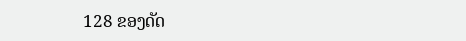128 ຂອງດັດ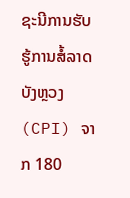ຊະນີການຮັບຮູ້ການສໍ້ລາດບັງຫຼວງ (CPI) ຈາກ 180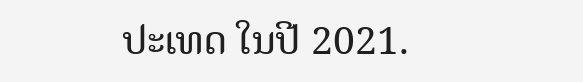ປະເທດ ໃນປີ 2021.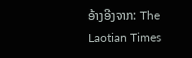ອ້າງອີງຈາກ: The Laotian Times